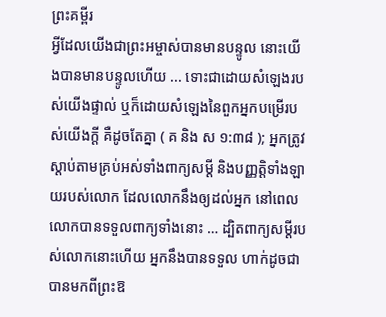ព្រះគម្ពីរ
អ្វីដែលយើងជាព្រះអម្ចាស់បានមានបន្ទូល នោះយើងបានមានបន្ទូលហើយ ... ទោះជាដោយសំឡេងរបស់យើងផ្ទាល់ ឬក៏ដោយសំឡេងនៃពួកអ្នកបម្រើរបស់យើងក្ដី គឺដូចតែគ្នា ( គ និង ស ១:៣៨ ); អ្នកត្រូវស្ដាប់តាមគ្រប់អស់ទាំងពាក្យសម្ដី និងបញ្ញត្តិទាំងឡាយរបស់លោក ដែលលោកនឹងឲ្យដល់អ្នក នៅពេលលោកបានទទួលពាក្យទាំងនោះ … ដ្បិតពាក្យសម្ដីរបស់លោកនោះហើយ អ្នកនឹងបានទទួល ហាក់ដូចជាបានមកពីព្រះឱ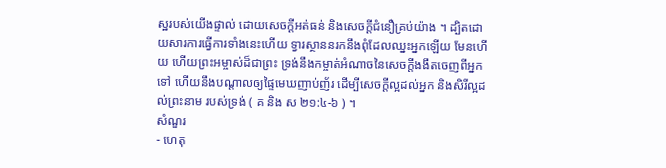ស្ឋរបស់យើងផ្ទាល់ ដោយសេចក្ដីអត់ធន់ និងសេចក្ដីជំនឿគ្រប់យ៉ាង ។ ដ្បិតដោយសារការធ្វើការទាំងនេះហើយ ទ្វារស្ថាននរកនឹងពុំដែលឈ្នះអ្នកឡើយ មែនហើយ ហើយព្រះអម្ចាស់ដ៏ជាព្រះ ទ្រង់នឹងកម្ចាត់អំណាចនៃសេចក្ដីងងឹតចេញពីអ្នកទៅ ហើយនឹងបណ្ដាលឲ្យផ្ទៃមេឃញាប់ញ័រ ដើម្បីសេចក្ដីល្អដល់អ្នក និងសិរីល្អដល់ព្រះនាម របស់ទ្រង់ ( គ និង ស ២១:៤-៦ ) ។
សំណួរ
- ហេតុ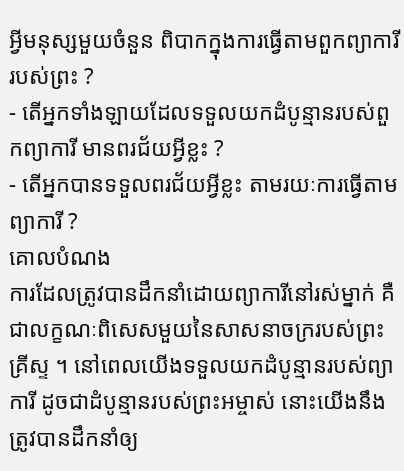អ្វីមនុស្សមួយចំនួន ពិបាកក្នុងការធ្វើតាមពួកព្យាការីរបស់ព្រះ ?
- តើអ្នកទាំងឡាយដែលទទួលយកដំបូន្មានរបស់ពួកព្យាការី មានពរជ័យអ្វីខ្លះ ?
- តើអ្នកបានទទួលពរជ័យអ្វីខ្លះ តាមរយៈការធ្វើតាមព្យាការី ?
គោលបំណង
ការដែលត្រូវបានដឹកនាំដោយព្យាការីនៅរស់ម្នាក់ គឺជាលក្ខណៈពិសេសមួយនៃសាសនាចក្ររបស់ព្រះគ្រីស្ទ ។ នៅពេលយើងទទួលយកដំបូន្មានរបស់ព្យាការី ដូចជាដំបូន្មានរបស់ព្រះអម្ចាស់ នោះយើងនឹងត្រូវបានដឹកនាំឲ្យ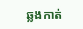ឆ្លងកាត់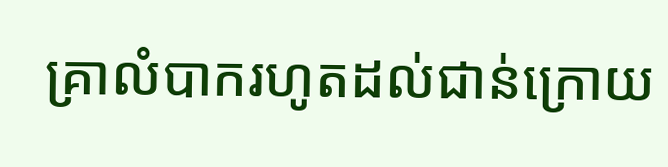គ្រាលំបាករហូតដល់ជាន់ក្រោយ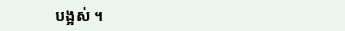បង្អស់ ។